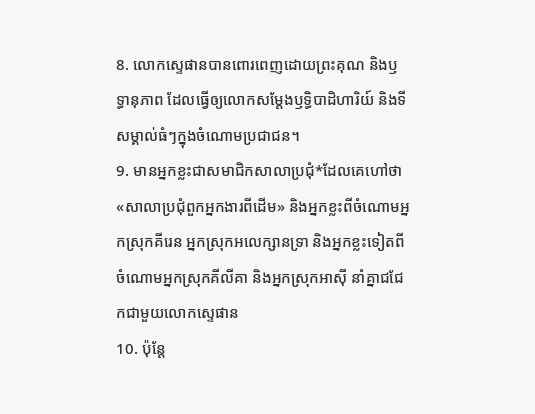8. លោកស្ទេផានបានពោរពេញដោយព្រះគុណ និងឫទ្ធានុភាព ដែលធ្វើឲ្យលោកសម្តែងឫទ្ធិបាដិហារិយ៍ និងទីសម្គាល់ធំៗក្នុងចំណោមប្រជាជន។
9. មានអ្នកខ្លះជាសមាជិកសាលាប្រជុំ*ដែលគេហៅថា «សាលាប្រជុំពួកអ្នកងារពីដើម» និងអ្នកខ្លះពីចំណោមអ្នកស្រុកគីរេន អ្នកស្រុកអលេក្សានទ្រា និងអ្នកខ្លះទៀតពីចំណោមអ្នកស្រុកគីលីគា និងអ្នកស្រុកអាស៊ី នាំគ្នាជជែកជាមួយលោកស្ទេផាន
10. ប៉ុន្តែ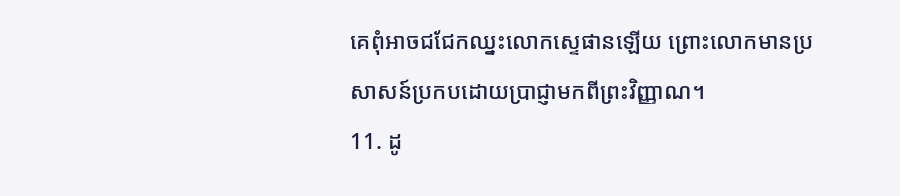គេពុំអាចជជែកឈ្នះលោកស្ទេផានឡើយ ព្រោះលោកមានប្រសាសន៍ប្រកបដោយប្រាជ្ញាមកពីព្រះវិញ្ញាណ។
11. ដូ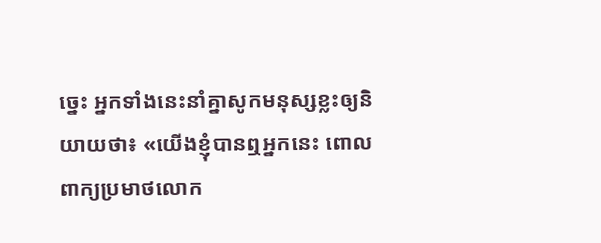ច្នេះ អ្នកទាំងនេះនាំគ្នាសូកមនុស្សខ្លះឲ្យនិយាយថា៖ «យើងខ្ញុំបានឮអ្នកនេះ ពោលពាក្យប្រមាថលោក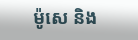ម៉ូសេ និង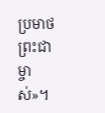ប្រមាថព្រះជាម្ចាស់»។